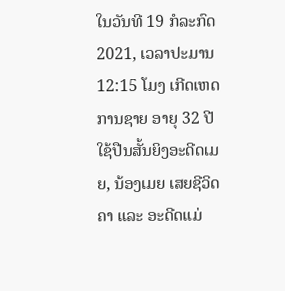ໃນວັນທີ 19 ກໍລະກົດ 2021, ເວລາປະມານ 12:15 ໂມງ ເກີດເຫດການຊາຍ ອາຍຸ 32 ປີໃຊ້ປືນສັ້ນຍິງອະດີດເມຍ, ນ້ອງເມຍ ເສຍຊີວິດຄາ ແລະ ອະດີດແມ່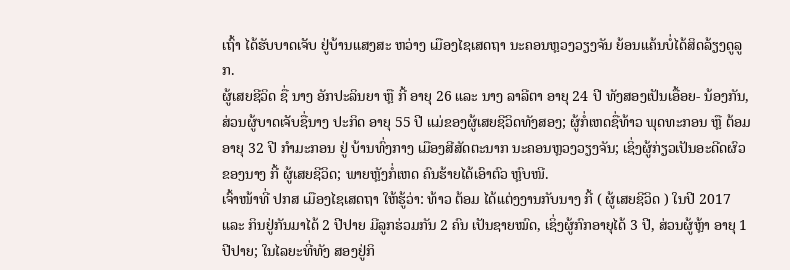ເຖົ້າ ໄດ້ຮັບບາດເຈັບ ຢູ່ບ້ານແສງສະ ຫວ່າງ ເມືອງໄຊເສດຖາ ນະຄອນຫຼວງວຽງຈັນ ຍ້ອນແຄ້ນບໍ່ໄດ້ສິດລ້ຽງດູລູກ.
ຜູ້ເສຍຊີວິດ ຊື່ ນາງ ອັກປະລິນຍາ ຫຼື ກີ້ ອາຍຸ 26 ແລະ ນາງ ລາລີຕາ ອາຍຸ 24 ປີ ທັງສອງເປັນເອື້ອຍ- ນ້ອງກັນ, ສ່ວນຜູ້ບາດເຈັບຊື່ນາງ ປະກິດ ອາຍຸ 55 ປີ ແມ່ຂອງຜູ້ເສຍຊີວິດທັງສອງ; ຜູ້ກໍ່ເຫດຊື່ທ້າວ ພຸດທະກອນ ຫຼື ຕ້ອມ ອາຍຸ 32 ປີ ກຳມະກອນ ຢູ່ ບ້ານທົ່ງກາງ ເມືອງສີສັດຕະນາກ ນະຄອນຫຼວງວຽງຈັນ; ເຊິ່ງຜູ້ກ່ຽວເປັນອະດີດຜົວຂອງນາງ ກີ້ ຜູ້ເສຍຊີວິດ; ພາຍຫຼັງກໍ່ເຫດ ຄົນຮ້າຍໄດ້ເອົາຕົວ ຫຼົບໜີ.
ເຈົ້າໜ້າທີ່ ປກສ ເມືອງໄຊເສດຖາ ໃຫ້ຮູ້ວ່າ: ທ້າວ ຕ້ອມ ໄດ້ແຕ່ງງານກັບນາງ ກີ້ ( ຜູ້ເສຍຊີວິດ ) ໃນປີ 2017 ແລະ ກິນຢູ່ກັນມາໄດ້ 2 ປີປາຍ ມີລູກຮ່ວມກັນ 2 ຄົນ ເປັນຊາຍໝົດ, ເຊິ່ງຜູ້ກົກອາຍຸໄດ້ 3 ປີ, ສ່ວນຜູ້ຫຼ້າ ອາຍຸ 1 ປີປາຍ; ໃນໄລຍະທີ່ທັງ ສອງຢູ່ກິ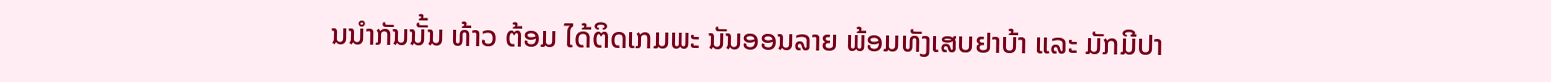ນນໍາກັນນັ້ນ ທ້າວ ຕ້ອມ ໄດ້ຕິດເກມພະ ນັນອອນລາຍ ພ້ອມທັງເສບຢາບ້າ ແລະ ມັກມີປາ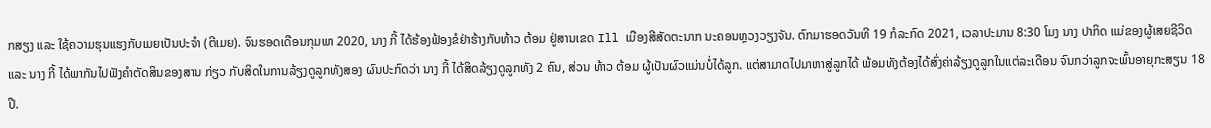ກສຽງ ແລະ ໃຊ້ຄວາມຮຸນແຮງກັບເມຍເປັນປະຈໍາ (ຕີເມຍ). ຈົນຮອດເດືອນກຸມພາ 2020, ນາງ ກີ້ ໄດ້ຮ້ອງຟ້ອງຂໍຢ່າຮ້າງກັບທ້າວ ຕ້ອມ ຢູ່ສານເຂດ Ill ເມືອງສີສັດຕະນາກ ນະຄອນຫຼວງວຽງຈັນ. ຕົກມາຮອດວັນທີ 19 ກໍລະກົດ 2021, ເວລາປະມານ 8:30 ໂມງ ນາງ ປາກິດ ແມ່ຂອງຜູ້ເສຍຊີວິດ ແລະ ນາງ ກີ້ ໄດ້ພາກັນໄປຟັງຄໍາຕັດສິນຂອງສານ ກ່ຽວ ກັບສິດໃນການລ້ຽງດູລູກທັງສອງ ຜົນປະກົດວ່າ ນາງ ກີ້ ໄດ້ສິດລ້ຽງດູລູກທັງ 2 ຄົນ, ສ່ວນ ທ້າວ ຕ້ອມ ຜູ້ເປັນຜົວແມ່ນບໍ່ໄດ້ລູກ. ແຕ່ສາມາດໄປມາຫາສູ່ລູກໄດ້ ພ້ອມທັງຕ້ອງໄດ້ສົ່ງຄ່າລ້ຽງດູລູກໃນແຕ່ລະເດືອນ ຈົນກວ່າລູກຈະພົ້ນອາຍຸກະສຽນ 18 ປີ.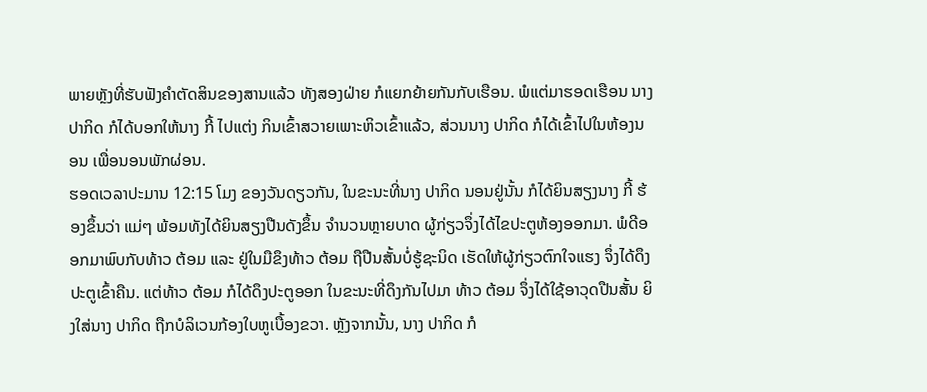ພາຍຫຼັງທີ່ຮັບຟັງຄໍາຕັດສິນຂອງສານແລ້ວ ທັງສອງຝ່າຍ ກໍແຍກຍ້າຍກັນກັບເຮືອນ. ພໍແຕ່ມາຮອດເຮືອນ ນາງປາກິດ ກໍໄດ້ບອກໃຫ້ນາງ ກີ້ ໄປແຕ່ງ ກິນເຂົ້າສວາຍເພາະຫິວເຂົ້າແລ້ວ, ສ່ວນນາງ ປາກິດ ກໍໄດ້ເຂົ້າໄປໃນຫ້ອງນອນ ເພື່ອນອນພັກຜ່ອນ.
ຮອດເວລາປະມານ 12:15 ໂມງ ຂອງວັນດຽວກັນ, ໃນຂະນະທີ່ນາງ ປາກິດ ນອນຢູ່ນັ້ນ ກໍໄດ້ຍິນສຽງນາງ ກີ້ ຮ້ອງຂຶ້ນວ່າ ແມ່ໆ ພ້ອມທັງໄດ້ຍິນສຽງປືນດັງຂຶ້ນ ຈໍານວນຫຼາຍບາດ ຜູ້ກ່ຽວຈຶ່ງໄດ້ໄຂປະຕູຫ້ອງອອກມາ. ພໍດີອອກມາພົບກັບທ້າວ ຕ້ອມ ແລະ ຢູ່ໃນມືຂຶງທ້າວ ຕ້ອມ ຖືປືນສັ້ນບໍ່ຮູ້ຊະນິດ ເຮັດໃຫ້ຜູ້ກ່ຽວຕົກໃຈແຮງ ຈຶ່ງໄດ້ດຶງປະຕູເຂົ້າຄືນ. ແຕ່ທ້າວ ຕ້ອມ ກໍໄດ້ດຶງປະຕູອອກ ໃນຂະນະທີ່ດຶງກັນໄປມາ ທ້າວ ຕ້ອມ ຈຶ່ງໄດ້ໃຊ້ອາວຸດປືນສັ້ນ ຍິງໃສ່ນາງ ປາກິດ ຖືກບໍລິເວນກ້ອງໃບຫູເບື້ອງຂວາ. ຫຼັງຈາກນັ້ນ, ນາງ ປາກິດ ກໍ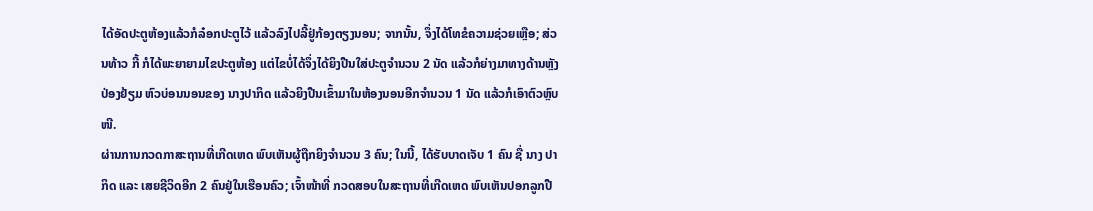ໄດ້ອັດປະຕູຫ້ອງແລ້ວກໍລ໋ອກປະຕູໄວ້ ແລ້ວລົງໄປລີ້ຢູ່ກ້ອງຕຽງນອນ; ຈາກນັ້ນ, ຈຶ່ງໄດ້ໂທຂໍຄວາມຊ່ວຍເຫຼືອ; ສ່ວນທ້າວ ກີ້ ກໍໄດ້ພະຍາຍາມໄຂປະຕູຫ້ອງ ແຕ່ໄຂບໍ່ໄດ້ຈຶ່ງໄດ້ຍິງປືນໃສ່ປະຕູຈໍານວນ 2 ນັດ ແລ້ວກໍຍ່າງມາທາງດ້ານຫຼັງປ່ອງຢ້ຽມ ຫົວບ່ອນນອນຂອງ ນາງປາກິດ ແລ້ວຍິງປືນເຂົ້າມາໃນຫ້ອງນອນອີກຈໍານວນ 1 ນັດ ແລ້ວກໍເອົາຕົວຫຼົບໜີ.
ຜ່ານການກວດກາສະຖານທີ່ເກີດເຫດ ພົບເຫັນຜູ້ຖືກຍິງຈໍານວນ 3 ຄົນ; ໃນນີ້, ໄດ້ຮັບບາດເຈັບ 1 ຄົນ ຊື່ ນາງ ປາກິດ ແລະ ເສຍຊີວິດອີກ 2 ຄົນຢູ່ໃນເຮືອນຄົວ; ເຈົ້າໜ້າທີ່ ກວດສອບໃນສະຖານທີ່ເກີດເຫດ ພົບເຫັນປອກລູກປື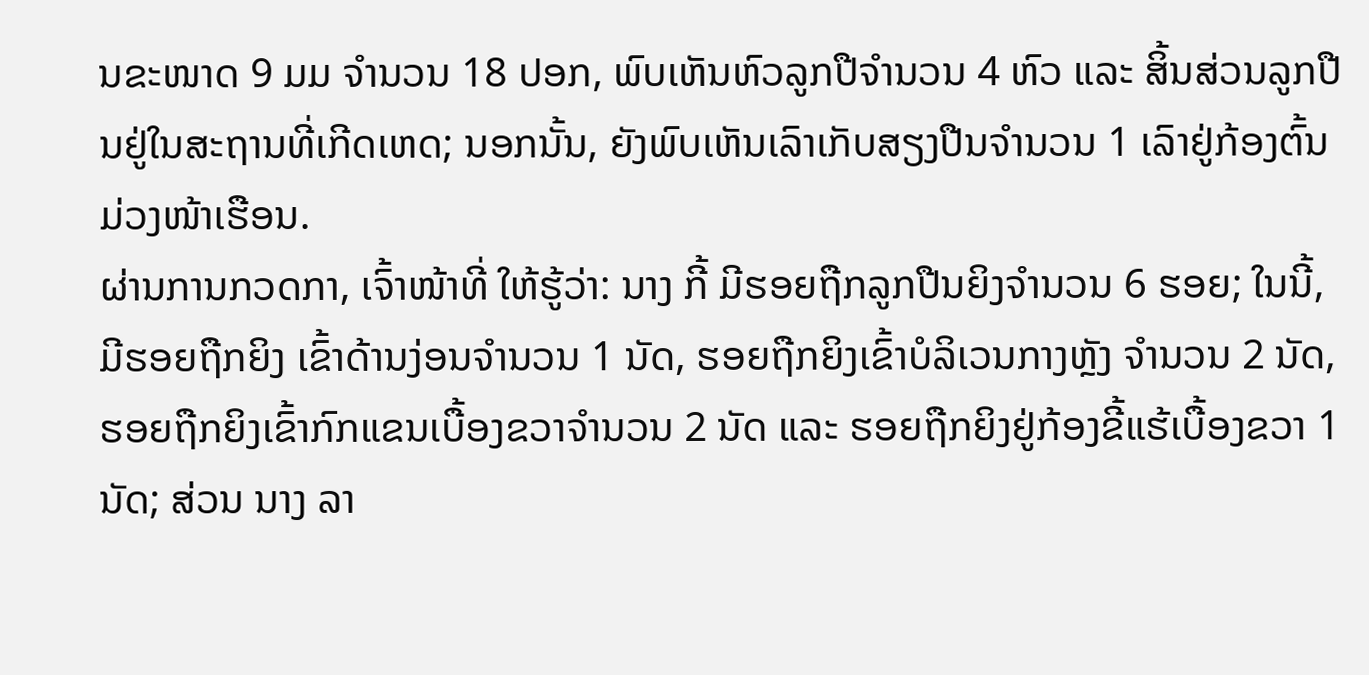ນຂະໜາດ 9 ມມ ຈໍານວນ 18 ປອກ, ພົບເຫັນຫົວລູກປືຈໍານວນ 4 ຫົວ ແລະ ສິ້ນສ່ວນລູກປືນຢູ່ໃນສະຖານທີ່ເກີດເຫດ; ນອກນັ້ນ, ຍັງພົບເຫັນເລົາເກັບສຽງປືນຈໍານວນ 1 ເລົາຢູ່ກ້ອງຕົ້ນມ່ວງໜ້າເຮືອນ.
ຜ່ານການກວດກາ, ເຈົ້າໜ້າທີ່ ໃຫ້ຮູ້ວ່າ: ນາງ ກີ້ ມີຮອຍຖືກລູກປືນຍິງຈໍານວນ 6 ຮອຍ; ໃນນີ້, ມີຮອຍຖືກຍິງ ເຂົ້າດ້ານງ່ອນຈໍານວນ 1 ນັດ, ຮອຍຖືກຍິງເຂົ້າບໍລິເວນກາງຫຼັງ ຈໍານວນ 2 ນັດ, ຮອຍຖືກຍິງເຂົ້າກົກແຂນເບື້ອງຂວາຈໍານວນ 2 ນັດ ແລະ ຮອຍຖືກຍິງຢູ່ກ້ອງຂີ້ແຮ້ເບື້ອງຂວາ 1 ນັດ; ສ່ວນ ນາງ ລາ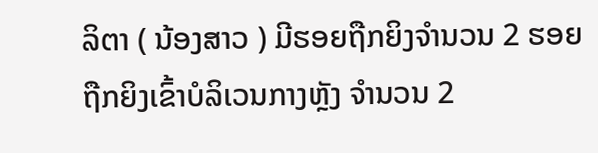ລິຕາ ( ນ້ອງສາວ ) ມີຮອຍຖືກຍິງຈໍານວນ 2 ຮອຍ ຖືກຍິງເຂົ້າບໍລິເວນກາງຫຼັງ ຈໍານວນ 2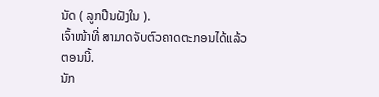ນັດ ( ລູກປືນຝັງໃນ ).
ເຈົ້າໜ້າທີ່ ສາມາດຈັບຕົວຄາດຕະກອນໄດ້ແລ້ວຕອນນີ້.
ນັກ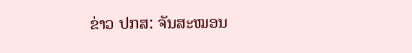ຂ່າວ ປກສ: ຈັນສະໝອນ